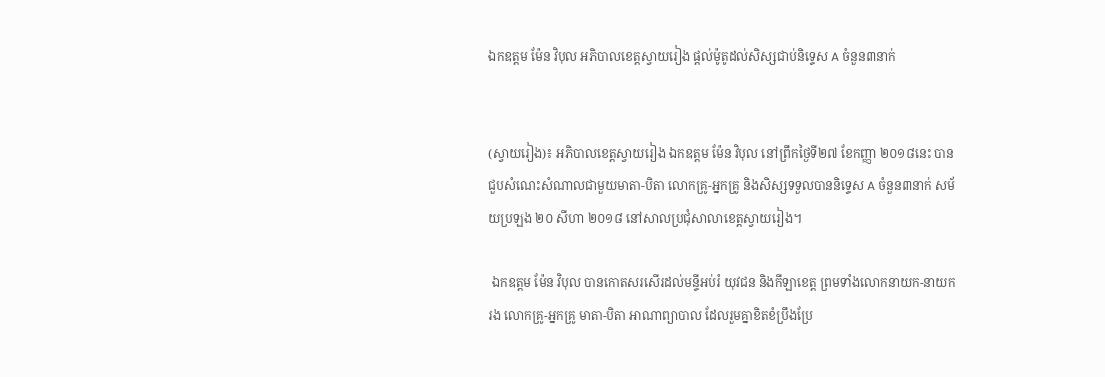ឯកឧត្តម ម៉ែន វិបុល អភិបាលខេត្តស្វាយរៀង ផ្តល់ម៉ូតូដល់សិស្សជាប់និទ្ទេស A ចំនួន៣នាក់


(ស្វាយរៀង)៖ អភិបាលខេត្តស្វាយរៀង ឯកឧត្តម ម៉ែន វិបុល នៅព្រឹកថ្ងៃទី២៧ ខែកញ្ញា ២០១៨នេះ បានជួបសំណេះសំណាលជាមួយមាតា-បិតា លោកគ្រូ-អ្នកគ្រូ និងសិស្សទទួលបាននិទ្ទេស A ចំនួន៣នាក់ សម័យប្រឡង ២០ សីហា ២០១៨ នៅសាលប្រជុំសាលាខេត្តស្វាយរៀង។

 ឯកឧត្តម ម៉ែន វិបុល បានកោតសរសើរដល់មន្ទីអប់រំ យុវជន និងកីឡាខេត្ត ព្រមទាំងលោកនាយក-នាយករង លោកគ្រូ-អ្នកគ្រូ មាតា-បិតា អាណាព្យាបាល ដែលរួមគ្នាខិតខំប្រឹងប្រែ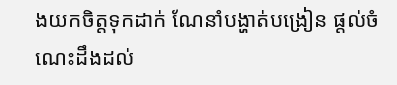ងយកចិត្តទុកដាក់ ណែនាំបង្ហាត់បង្រៀន ផ្តល់ចំណេះដឹងដល់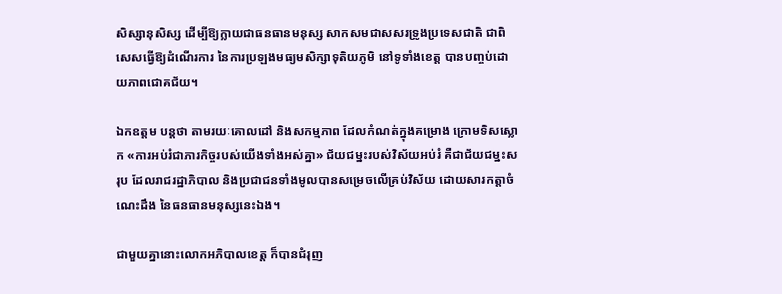សិស្សានុសិស្ស ដើម្បីឱ្យក្លាយជាធនធានមនុស្ស សាកសមជាសសរទ្រូងប្រទេសជាតិ ជាពិសេសធ្វើឱ្យដំណើរការ នៃការប្រឡងមធ្យមសិក្សាទុតិយភូមិ នៅទូទាំងខេត្ត បានបញ្ចប់ដោយភាពជោគជ័យ។

ឯកឧត្តម បន្តថា តាមរយៈគោលដៅ និងសកម្មភាព ដែលកំណត់ក្នុងគម្រោង ក្រោមទិសស្លោក «ការអប់រំជាភារកិច្ចរបស់យើងទាំងអស់គ្នា» ជ័យជម្នះរបស់វិស័យអប់រំ គឺជាជ័យជម្នះសរុប ដែលរាជរដ្ឋាភិបាល និងប្រជាជនទាំងមូលបានសម្រេចលើគ្រប់វិស័យ ដោយសារកត្តាចំណេះដឹង នៃធនធានមនុស្សនេះឯង។

ជាមួយគ្នានោះលោកអភិបាលខេត្ត ក៏បានជំរុញ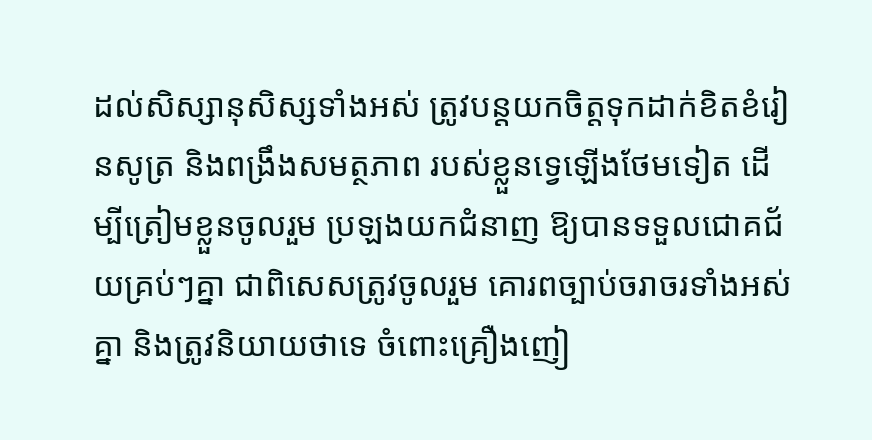ដល់សិស្សានុសិស្សទាំងអស់ ត្រូវបន្តយកចិត្តទុកដាក់ខិតខំរៀនសូត្រ និងពង្រឹងសមត្ថភាព របស់ខ្លួនទ្វេឡើងថែមទៀត ដើម្បីត្រៀមខ្លួនចូលរួម ប្រឡងយកជំនាញ ឱ្យបានទទួលជោគជ័យគ្រប់ៗគ្នា ជាពិសេសត្រូវចូលរួម គោរពច្បាប់ចរាចរទាំងអស់គ្នា និងត្រូវនិយាយថាទេ ចំពោះគ្រឿងញៀ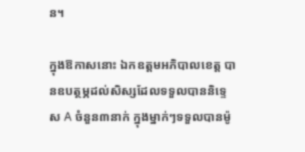ន។

ក្នុងឱកាសនោះ ឯកឧត្តមអភិបាលខេត្ត បានឧបត្ថម្ភដល់សិស្សដែលទទួលបាននិទ្ទេស A ចំនួន៣នាក់ ក្នុងម្នាក់ៗទទួលបានម៉ូ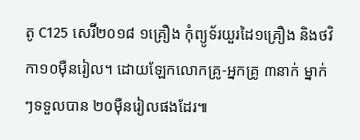តូ C125 សេរ៊ី២០១៨ ១គ្រឿង កុំព្យូទ័រយួរដៃ១គ្រឿង និងថវិកា១០ម៉ឺនរៀល។ ដោយឡែកលោកគ្រូ-អ្នកគ្រូ ៣នាក់ ម្នាក់ៗទទួលបាន ២០ម៉ឺនរៀលផងដែរ៕